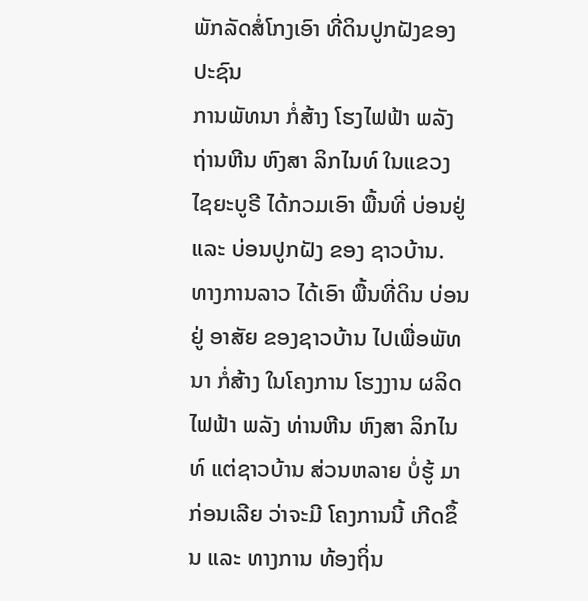ພັກລັດສໍ່ໂກງເອົາ ທີ່ດິນປູກຝັງຂອງປະຊົນ
ການພັທນາ ກໍ່ສ້າງ ໂຮງໄຟຟ້າ ພລັງຖ່ານຫີນ ຫົງສາ ລິກໄນທ໌ ໃນແຂວງ ໄຊຍະບູຣີ ໄດ້ກວມເອົາ ພື້ນທີ່ ບ່ອນຢູ່ ແລະ ບ່ອນປູກຝັງ ຂອງ ຊາວບ້ານ.
ທາງການລາວ ໄດ້ເອົາ ພື້ນທີ່ດິນ ບ່ອນຢູ່ ອາສັຍ ຂອງຊາວບ້ານ ໄປເພື່ອພັທນາ ກໍ່ສ້າງ ໃນໂຄງການ ໂຮງງານ ຜລິດໄຟຟ້າ ພລັງ ທ່ານຫີນ ຫົງສາ ລິກໄນທ໌ ແຕ່ຊາວບ້ານ ສ່ວນຫລາຍ ບໍ່ຮູ້ ມາກ່ອນເລີຍ ວ່າຈະມີ ໂຄງການນີ້ ເກີດຂຶ້ນ ແລະ ທາງການ ທ້ອງຖິ່ນ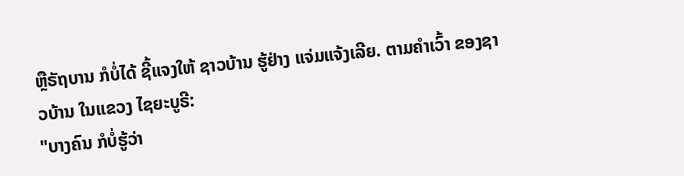ຫຼືຣັຖບານ ກໍບໍ່ໄດ້ ຊີ້ແຈງໃຫ້ ຊາວບ້ານ ຮູ້ຢ່າງ ແຈ່ມແຈ້ງເລີຍ. ຕາມຄໍາເວົ້າ ຂອງຊາວບ້ານ ໃນແຂວງ ໄຊຍະບູຣີ:
"ບາງຄົນ ກໍບໍ່ຮູ້ວ່າ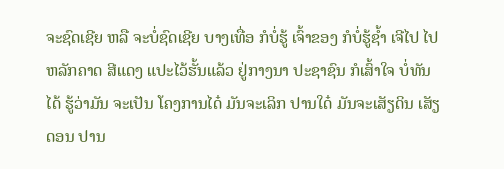ຈະຊົດເຊີຍ ຫລື ຈະບໍ່ຊົດເຊີຍ ບາງເທື່ອ ກໍບໍ່ຮູ້ ເຈົ້າຂອງ ກໍບໍ່ຮູ້ຊໍ້າ ເຈີໄປ ໄປຫລັກຄາດ ສີແດງ ແປະໄວ້ຮັ້ນແລ້ວ ຢູ່ກາງນາ ປະຊາຊົນ ກໍເສົ້າໃຈ ບໍ່ທັນໄດ້ ຮູ້ວ່າມັນ ຈະເປັນ ໂຄງການໄດ໋ ມັນຈະເລິກ ປານໃດ໋ ມັນຈະເສັຽດິນ ເສັຽດອນ ປານ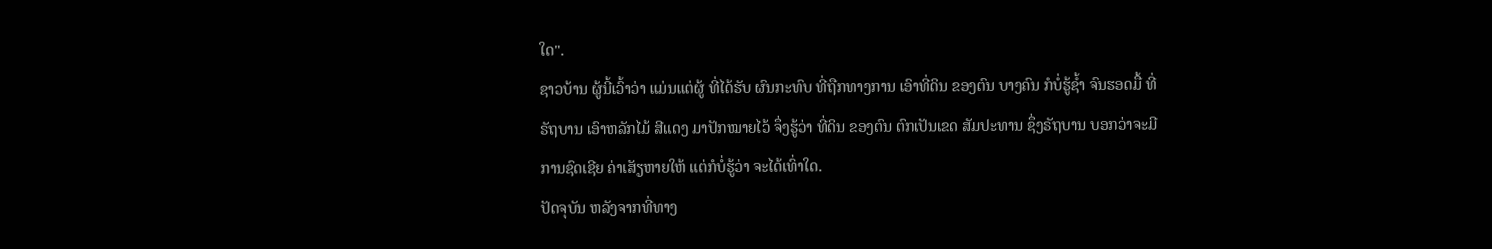ໃດ".
ຊາວບ້ານ ຜູ້ນີ້ເວົ້າວ່າ ແມ່ນແຕ່ຜູ້ ທີ່ໄດ້ຮັບ ຜົນກະທົບ ທີ່ຖືກທາງການ ເອົາທີ່ດິນ ຂອງຕົນ ບາງຄົນ ກໍບໍ່ຮູ້ຊໍ້າ ຈົນຮອດມື້ ທີ່ຣັຖບານ ເອົາຫລັກໄມ້ ສີແດງ ມາປັກໝາຍໄວ້ ຈຶ່ງຮູ້ວ່າ ທີ່ດິນ ຂອງຕົນ ຕົກເປັນເຂດ ສັມປະທານ ຊຶ່ງຣັຖບານ ບອກວ່າຈະມີ ການຊົດເຊີຍ ຄ່າເສັຽຫາຍໃຫ້ ແຕ່ກໍບໍ່ຮູ້ວ່າ ຈະໄດ້ເທົ່າໃດ.
ປັດຈຸບັນ ຫລັງຈາກທີ່ທາງ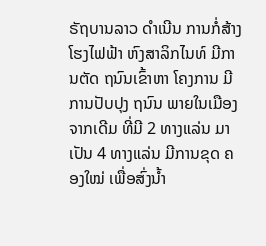ຣັຖບານລາວ ດໍາເນີນ ການກໍ່ສ້າງ ໂຮງໄຟຟ້າ ຫົງສາລິກໄນທ໌ ມີການຕັດ ຖນົນເຂົ້າຫາ ໂຄງການ ມີການປັບປຸງ ຖນົນ ພາຍໃນເມືອງ ຈາກເດີມ ທີ່ມີ 2 ທາງແລ່ນ ມາເປັນ 4 ທາງແລ່ນ ມີການຂຸດ ຄອງໃໝ່ ເພື່ອສົ່ງນໍ້າ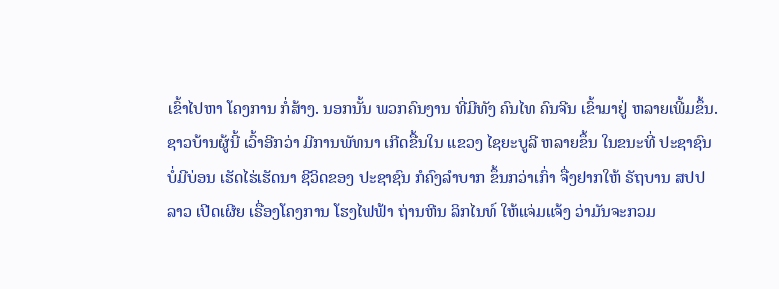ເຂົ້າໄປຫາ ໂຄງການ ກໍ່ສ້າງ. ນອກນັ້ນ ພວກຄົນງານ ທີ່ມີທັງ ຄົນໄທ ຄົນຈີນ ເຂົ້າມາຢູ່ ຫລາຍເພີ້ມຂຶ້ນ.
ຊາວບ້ານຜູ້ນີ້ ເວົ້າອີກວ່າ ມີການພັທນາ ເກີດຂື້ນໃນ ແຂວງ ໄຊຍະບູລີ ຫລາຍຂຶ້ນ ໃນຂນະທີ່ ປະຊາຊົນ ບໍ່ມີບ່ອນ ເຮັດໄຮ່ເຮັດນາ ຊີວິດຂອງ ປະຊາຊົນ ກໍຄົງລໍາບາກ ຂຶ້ນກວ່າເກົ່າ ຈື່ງຢາກໃຫ້ ຣັຖບານ ສປປ ລາວ ເປີດເຜີຍ ເຣື່ອງໂຄງການ ໂຮງໄຟຟ້າ ຖ່ານຫີນ ລິກໄນທ໌ ໃຫ້ແຈ່ມແຈ້ງ ວ່າມັນຈະກວມ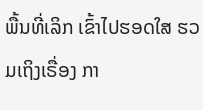ພື້ນທີ່ເລິກ ເຂົ້າໄປຮອດໃສ ຮວມເຖິງເຣື່ອງ ກາ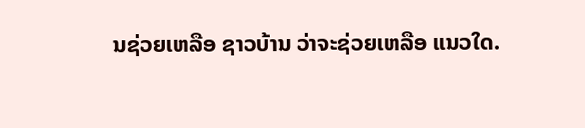ນຊ່ວຍເຫລືອ ຊາວບ້ານ ວ່າຈະຊ່ວຍເຫລືອ ແນວໃດ.